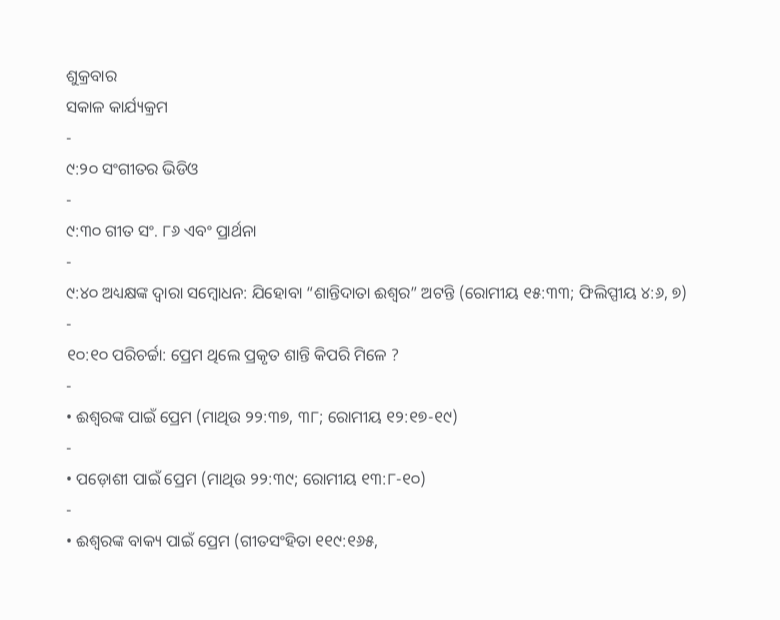ଶୁକ୍ରବାର
ସକାଳ କାର୍ଯ୍ୟକ୍ରମ
-
୯:୨୦ ସଂଗୀତର ଭିଡିଓ
-
୯:୩୦ ଗୀତ ସଂ. ୮୬ ଏବଂ ପ୍ରାର୍ଥନା
-
୯:୪୦ ଅଧ୍ୟକ୍ଷଙ୍କ ଦ୍ୱାରା ସମ୍ବୋଧନ: ଯିହୋବା “ଶାନ୍ତିଦାତା ଈଶ୍ୱର” ଅଟନ୍ତି (ରୋମୀୟ ୧୫:୩୩; ଫିଲିପ୍ପୀୟ ୪:୬, ୭)
-
୧୦:୧୦ ପରିଚର୍ଚ୍ଚା: ପ୍ରେମ ଥିଲେ ପ୍ରକୃତ ଶାନ୍ତି କିପରି ମିଳେ ?
-
• ଈଶ୍ୱରଙ୍କ ପାଇଁ ପ୍ରେମ (ମାଥିଉ ୨୨:୩୭, ୩୮; ରୋମୀୟ ୧୨:୧୭-୧୯)
-
• ପଡ଼ୋଶୀ ପାଇଁ ପ୍ରେମ (ମାଥିଉ ୨୨:୩୯; ରୋମୀୟ ୧୩:୮-୧୦)
-
• ଈଶ୍ୱରଙ୍କ ବାକ୍ୟ ପାଇଁ ପ୍ରେମ (ଗୀତସଂହିତା ୧୧୯:୧୬୫,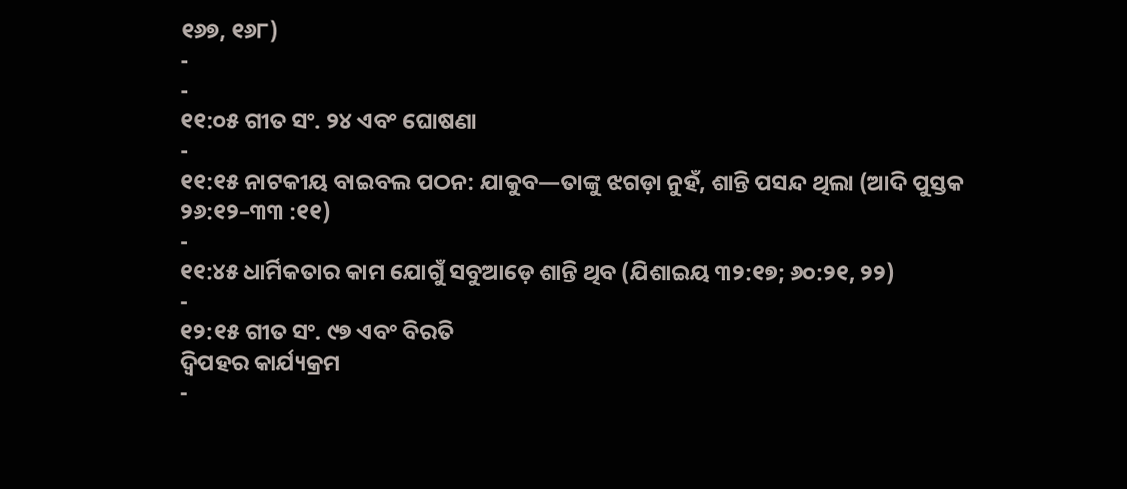୧୬୭, ୧୬୮)
-
-
୧୧:୦୫ ଗୀତ ସଂ. ୨୪ ଏବଂ ଘୋଷଣା
-
୧୧:୧୫ ନାଟକୀୟ ବାଇବଲ ପଠନ: ଯାକୁବ—ତାଙ୍କୁ ଝଗଡ଼ା ନୁହଁ, ଶାନ୍ତି ପସନ୍ଦ ଥିଲା (ଆଦି ପୁସ୍ତକ ୨୬:୧୨–୩୩ :୧୧)
-
୧୧:୪୫ ଧାର୍ମିକତାର କାମ ଯୋଗୁଁ ସବୁଆଡ଼େ ଶାନ୍ତି ଥିବ (ଯିଶାଇୟ ୩୨:୧୭; ୬୦:୨୧, ୨୨)
-
୧୨:୧୫ ଗୀତ ସଂ. ୯୭ ଏବଂ ବିରତି
ଦ୍ୱିପହର କାର୍ଯ୍ୟକ୍ରମ
-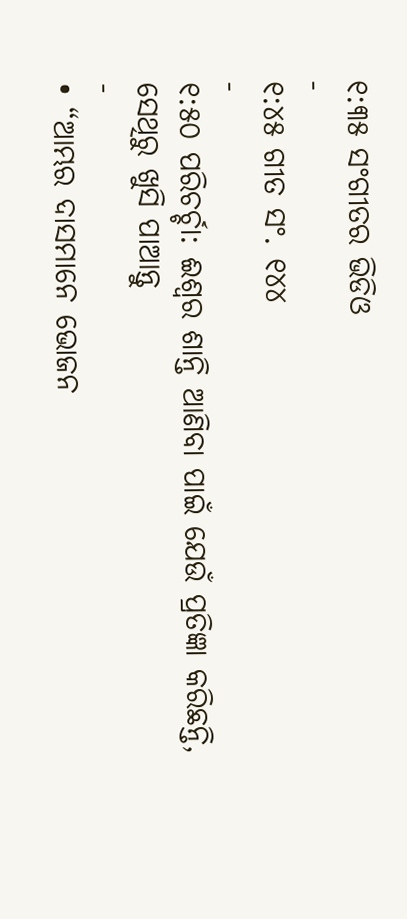୧:୩୫ ସଂଗୀତର ଭିଡିଓ
-
୧:୪୫ ଗୀତ ସଂ. ୧୪୪
-
୧:୫୦ ପରିଚର୍ଚ୍ଚା: ଈଶ୍ୱର ଶାନ୍ତି ଆଣିବା ପାଇଁ ଯେଉଁ ପ୍ରତିଜ୍ଞା କରିଛନ୍ତି, ସେଥିରୁ ଖୁସି ପାଆନ୍ତୁ
-
• “ଆମ୍ଭର ଦାସମାନେ ଭୋଜନ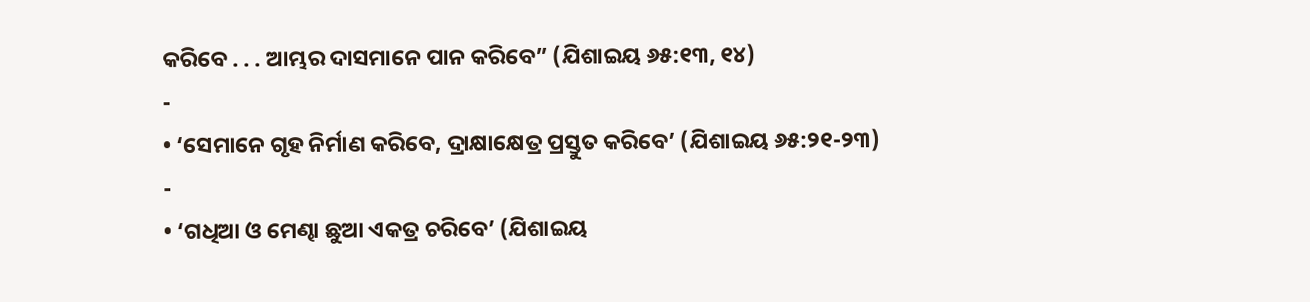କରିବେ . . . ଆମ୍ଭର ଦାସମାନେ ପାନ କରିବେ” (ଯିଶାଇୟ ୬୫:୧୩, ୧୪)
-
• ‘ସେମାନେ ଗୃହ ନିର୍ମାଣ କରିବେ, ଦ୍ରାକ୍ଷାକ୍ଷେତ୍ର ପ୍ରସ୍ତୁତ କରିବେ’ (ଯିଶାଇୟ ୬୫:୨୧-୨୩)
-
• ‘ଗଧିଆ ଓ ମେଣ୍ଢା ଛୁଆ ଏକତ୍ର ଚରିବେ’ (ଯିଶାଇୟ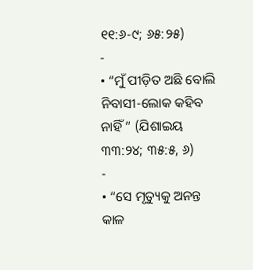୧୧:୬-୯; ୬୫:୨୫)
-
• “ମୁଁ ପୀଡ଼ିତ ଅଛି ବୋଲି ନିବାସୀ-ଲୋକ କହିବ ନାହିଁ ” (ଯିଶାଇୟ ୩୩:୨୪; ୩୫:୫, ୬)
-
• “ସେ ମୃତ୍ୟୁକୁ ଅନନ୍ତ କାଳ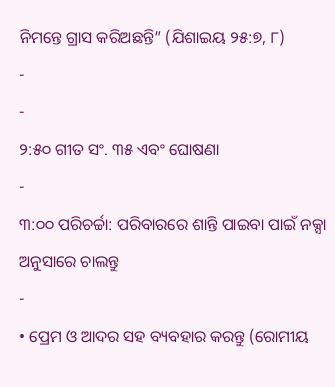ନିମନ୍ତେ ଗ୍ରାସ କରିଅଛନ୍ତି” (ଯିଶାଇୟ ୨୫:୭, ୮)
-
-
୨:୫୦ ଗୀତ ସଂ. ୩୫ ଏବଂ ଘୋଷଣା
-
୩:୦୦ ପରିଚର୍ଚ୍ଚା: ପରିବାରରେ ଶାନ୍ତି ପାଇବା ପାଇଁ ନକ୍ସା ଅନୁସାରେ ଚାଲନ୍ତୁ
-
• ପ୍ରେମ ଓ ଆଦର ସହ ବ୍ୟବହାର କରନ୍ତୁ (ରୋମୀୟ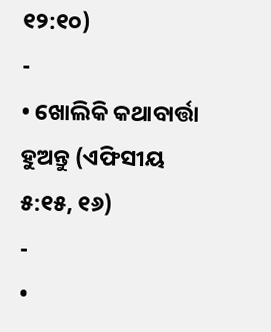୧୨:୧୦)
-
• ଖୋଲିକି କଥାବାର୍ତ୍ତା ହୁଅନ୍ତୁ (ଏଫିସୀୟ ୫:୧୫, ୧୬)
-
•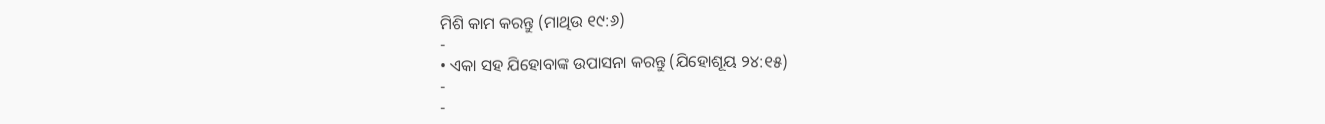ମିଶି କାମ କରନ୍ତୁ (ମାଥିଉ ୧୯:୬)
-
• ଏକା ସହ ଯିହୋବାଙ୍କ ଉପାସନା କରନ୍ତୁ (ଯିହୋଶୂୟ ୨୪:୧୫)
-
-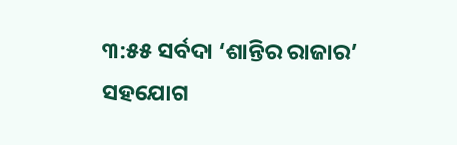୩:୫୫ ସର୍ବଦା ‘ଶାନ୍ତିର ରାଜାର’ ସହଯୋଗ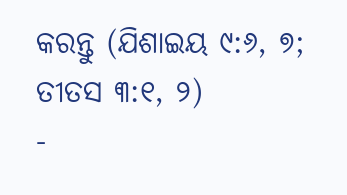କରନ୍ତୁ (ଯିଶାଇୟ ୯:୬, ୭; ତୀତସ ୩:୧, ୨)
-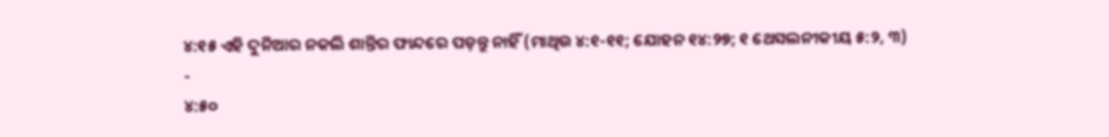୪:୧୫ ଏହି ଦୁନିଆର ନକଲି ଶାନ୍ତିର ଫାନ୍ଦରେ ପଡ଼ନ୍ତୁ ନାହିଁ (ମାଥିଉ ୪:୧-୧୧; ଯୋହନ ୧୪:୨୭; ୧ ଥେସଲନୀକୀୟ ୫:୨, ୩)
-
୪:୫୦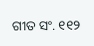ଗୀତ ସଂ. ୧୧୨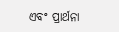ଏବଂ ପ୍ରାର୍ଥନା